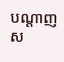បណ្តាញស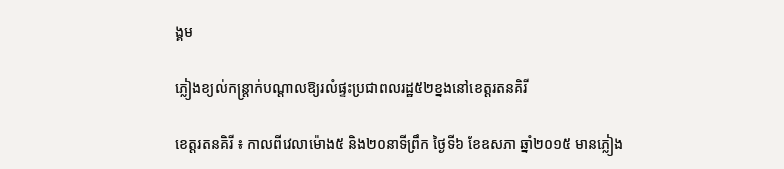ង្គម

ភ្លៀងខ្យល់កន្ដ្រាក់បណ្ដាលឱ្យរលំផ្ទះប្រជាពលរដ្ឋ៥២ខ្នងនៅខេត្ដរតនគិរី

ខេត្ដរតនគិរី ៖ កាលពីវេលាម៉ោង៥ និង២០នាទីព្រឹក ថ្ងៃទី៦ ខែឧសភា ឆ្នាំ២០១៥ មានភ្លៀង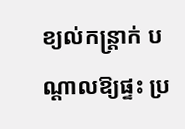ខ្យល់កន្ដ្រាក់ បណ្ដាលឱ្យផ្ទះ ប្រ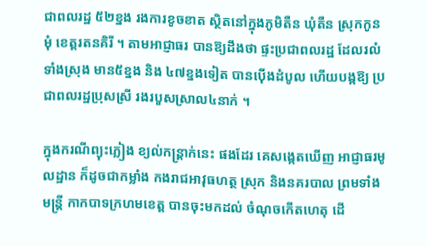ជាពលរដ្ឋ ៥២ខ្នង រងការខូចខាត ស្ថិតនៅក្នុងភូមិតឺន ឃុំតឺន ស្រុកកូនមុំ ខេត្ដរតនគិរី ។ តាមអាជ្ញាធរ បានឱ្យដឹងថា ផ្ទះប្រជាពលរដ្ឋ ដែលរលំទាំងស្រុង មាន៥ខ្នង និង ៤៧ខ្នងទៀត បានប៉ើងដំបូល ហើយបង្កឱ្យ ប្រជាពលរដ្ឋប្រុសស្រី រងរបួសស្រាល៤នាក់ ។

ក្នុងករណីព្យុះភ្លៀង ខ្យល់កន្ដ្រាក់នេះ ផងដែរ គេសង្កេតឃើញ អាជ្ញាធរមូលដ្ឋាន ក៏ដូចជាកម្លាំង កងរាជអាវុធហត្ថ ស្រុក និងនគរបាល ព្រមទាំងមន្ដ្រី កាកបាទក្រហមខេត្ដ បានចុះមកដល់ ចំណុចកើតហេតុ ដើ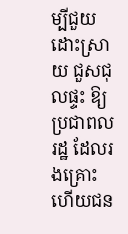ម្បីជួយដោះស្រាយ ជួសជុលផ្ទះ ឱ្យប្រជាពលរដ្ឋ ដែលរងគ្រោះ ហើយជន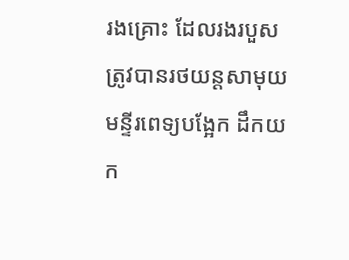រងគ្រោះ ដែលរងរបួស ត្រូវបានរថយន្ដសាមុយ មន្ទីរពេទ្យបង្អែក ដឹកយក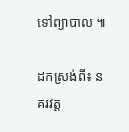ទៅព្យាបាល ៕

ដកស្រង់ពី៖ នគរវត្ត